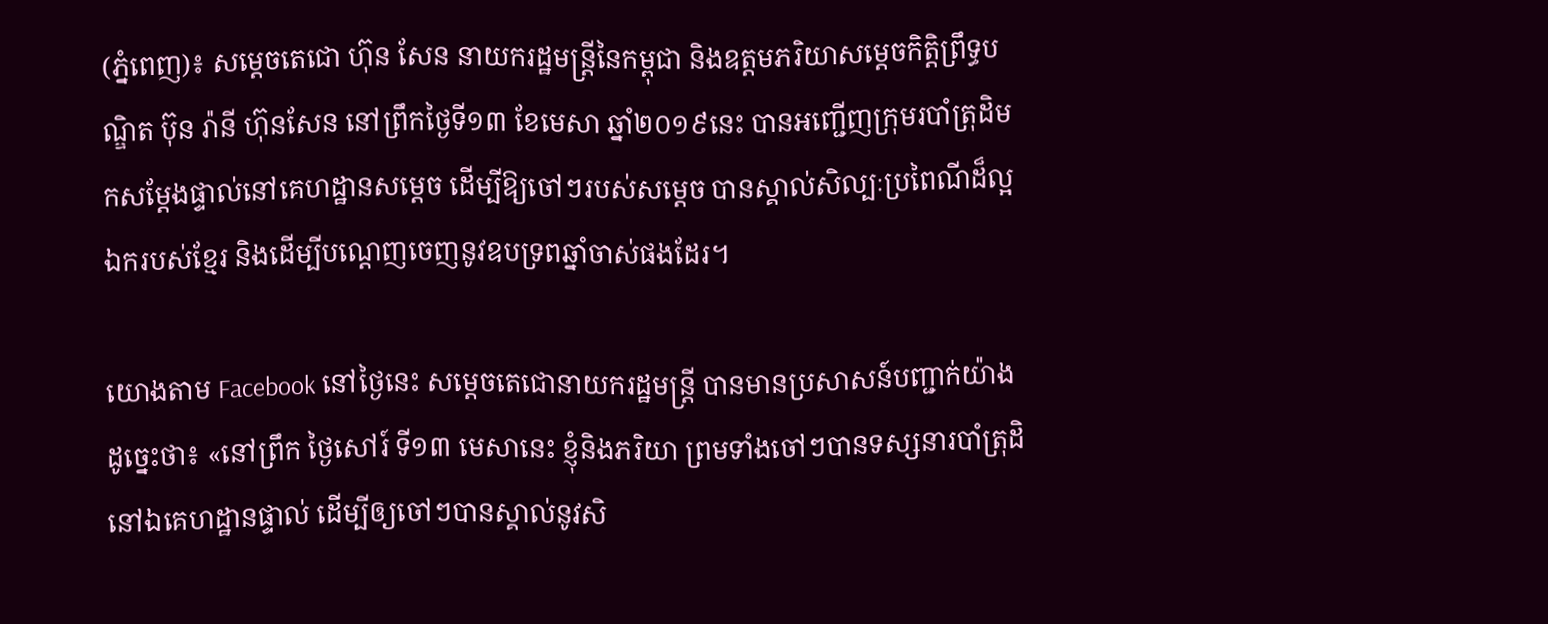(ភ្នំពេញ)៖ សម្តេចតេជោ ហ៊ុន សែន នាយករដ្ឋមន្ត្រីនៃកម្ពុជា និងឧត្តមភរិយាសម្តេចកិត្តិព្រឹទ្ធបណ្ឌិត ប៊ុន រ៉ានី ហ៊ុនសែន នៅព្រឹកថ្ងៃទី១៣ ខែមេសា ឆ្នាំ២០១៩នេះ បានអញ្ជើញក្រុមរបាំត្រុដិមកសម្តែងផ្ទាល់នៅគេហដ្ឋានសម្តេច ដើម្បីឱ្យចៅៗរបស់សម្តេច បានស្គាល់សិល្បៈប្រពៃណីដ៏ល្អឯករបស់ខ្មែរ និងដើម្បីបណ្តេញចេញនូវឧបទ្រពឆ្នាំចាស់ផងដែរ។

យោងតាម Facebook នៅថ្ងៃនេះ សម្តេចតេជោនាយករដ្ឋមន្ត្រី បានមានប្រសាសន៍បញ្ជាក់យ៉ាងដូច្នេះថា៖ «នៅព្រឹក ថ្ងៃសៅរ៍ ទី១៣ មេសានេះ ខ្ញុំនិងភរិយា ព្រមទាំងចៅៗបានទស្សនារបាំត្រុដិ នៅឯគេហដ្ឋានផ្ទាល់ ដើម្បីឲ្យចៅៗបានស្គាល់នូវសិ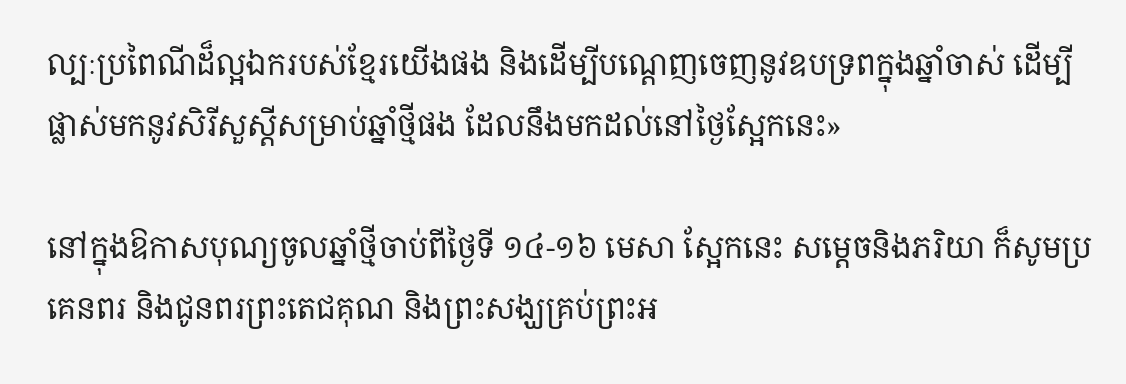ល្បៈប្រពៃណីដ៏ល្អឯករបស់ខ្មែរយើងផង និងដើម្បីបណ្តេញចេញនូវឧបទ្រពក្នុងឆ្នាំចាស់ ដើម្បីផ្លាស់មកនូវសិរីសួស្តីសម្រាប់ឆ្នាំថ្មីផង ដែលនឹងមកដល់នៅថ្ងៃស្អែកនេះ»

នៅក្នុងឱកាសបុណ្យចូលឆ្នាំថ្មីចាប់ពីថ្ងៃទី ១៤-១៦ មេសា ស្អែកនេះ សម្តេចនិងភរិយា ក៏សូមប្រគេនពរ និងជូនពរព្រះតេជគុណ និងព្រះសង្ឃគ្រប់ព្រះអ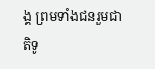ង្គ ព្រមទាំងជនរួមជាតិទូ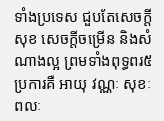ទាំងប្រទេស ជួបតែសេចក្តីសុខ សេចក្តីចម្រើន និងសំណាងល្អ ព្រមទាំងពុទ្ធពរ៥ប្រការគឺ អាយុ វណ្ណៈ សុខៈ ពលៈ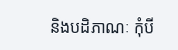និងបដិភាណៈ កុំបី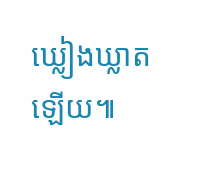ឃ្លៀងឃ្លាតឡើយ៕